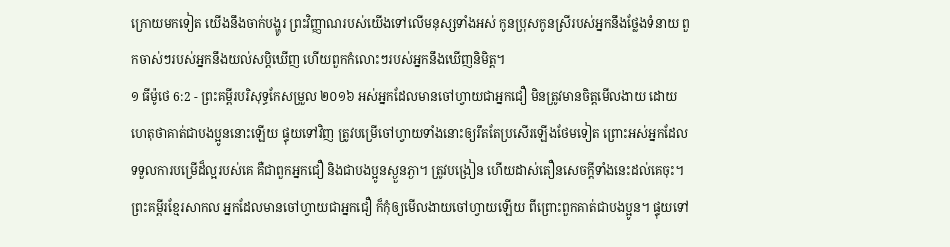ក្រោយមកទៀត យើងនឹងចាក់បង្ហូរ ព្រះវិញ្ញាណរបស់យើងទៅលើមនុស្សទាំងអស់ កូនប្រុសកូនស្រីរបស់អ្នកនឹងថ្លែងទំនាយ ពួកចាស់ៗរបស់អ្នកនឹងយល់សប្តិឃើញ ហើយពួកកំលោះៗរបស់អ្នកនឹងឃើញនិមិត្ត។
១ ធីម៉ូថេ 6:2 - ព្រះគម្ពីរបរិសុទ្ធកែសម្រួល ២០១៦ អស់អ្នកដែលមានចៅហ្វាយជាអ្នកជឿ មិនត្រូវមានចិត្តមើលងាយ ដោយហេតុថាគាត់ជាបងប្អូននោះឡើយ ផ្ទុយទៅវិញ ត្រូវបម្រើចៅហ្វាយទាំងនោះឲ្យរឹតតែប្រសើរឡើងថែមទៀត ព្រោះអស់អ្នកដែលទទួលការបម្រើដ៏ល្អរបស់គេ គឺជាពួកអ្នកជឿ និងជាបងប្អូនស្ងួនភ្ងា។ ត្រូវបង្រៀន ហើយដាស់តឿនសេចក្ដីទាំងនេះដល់គេចុះ។ ព្រះគម្ពីរខ្មែរសាកល អ្នកដែលមានចៅហ្វាយជាអ្នកជឿ ក៏កុំឲ្យមើលងាយចៅហ្វាយឡើយ ពីព្រោះពួកគាត់ជាបងប្អូន។ ផ្ទុយទៅ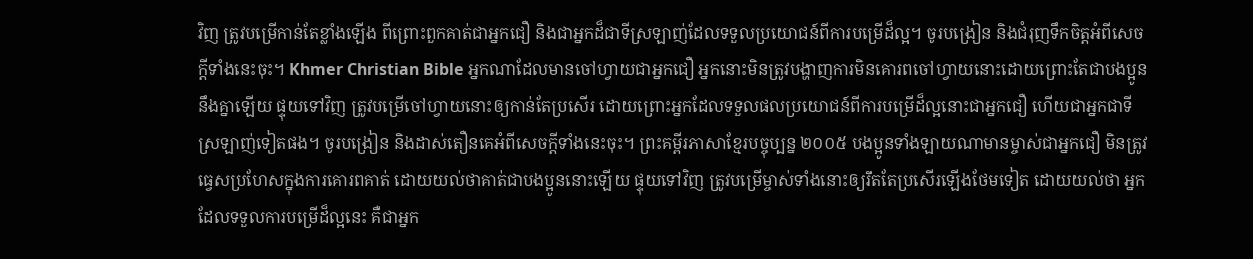វិញ ត្រូវបម្រើកាន់តែខ្លាំងឡើង ពីព្រោះពួកគាត់ជាអ្នកជឿ និងជាអ្នកដ៏ជាទីស្រឡាញ់ដែលទទួលប្រយោជន៍ពីការបម្រើដ៏ល្អ។ ចូរបង្រៀន និងជំរុញទឹកចិត្តអំពីសេចក្ដីទាំងនេះចុះ។ Khmer Christian Bible អ្នកណាដែលមានចៅហ្វាយជាអ្នកជឿ អ្នកនោះមិនត្រូវបង្ហាញការមិនគោរពចៅហ្វាយនោះដោយព្រោះតែជាបងប្អូននឹងគ្នាឡើយ ផ្ទុយទៅវិញ ត្រូវបម្រើចៅហ្វាយនោះឲ្យកាន់តែប្រសើរ ដោយព្រោះអ្នកដែលទទួលផលប្រយោជន៍ពីការបម្រើដ៏ល្អនោះជាអ្នកជឿ ហើយជាអ្នកជាទីស្រឡាញ់ទៀតផង។ ចូរបង្រៀន និងដាស់តឿនគេអំពីសេចក្ដីទាំងនេះចុះ។ ព្រះគម្ពីរភាសាខ្មែរបច្ចុប្បន្ន ២០០៥ បងប្អូនទាំងឡាយណាមានម្ចាស់ជាអ្នកជឿ មិនត្រូវធ្វេសប្រហែសក្នុងការគោរពគាត់ ដោយយល់ថាគាត់ជាបងប្អូននោះឡើយ ផ្ទុយទៅវិញ ត្រូវបម្រើម្ចាស់ទាំងនោះឲ្យរឹតតែប្រសើរឡើងថែមទៀត ដោយយល់ថា អ្នកដែលទទួលការបម្រើដ៏ល្អនេះ គឺជាអ្នក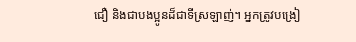ជឿ និងជាបងប្អូនដ៏ជាទីស្រឡាញ់។ អ្នកត្រូវបង្រៀ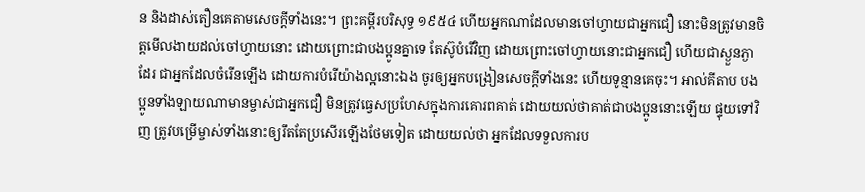ន និងដាស់តឿនគេតាមសេចក្ដីទាំងនេះ។ ព្រះគម្ពីរបរិសុទ្ធ ១៩៥៤ ហើយអ្នកណាដែលមានចៅហ្វាយជាអ្នកជឿ នោះមិនត្រូវមានចិត្តមើលងាយដល់ចៅហ្វាយនោះ ដោយព្រោះជាបងប្អូនគ្នាទេ តែស៊ូបំរើវិញ ដោយព្រោះចៅហ្វាយនោះជាអ្នកជឿ ហើយជាស្ងួនភ្ងាដែរ ជាអ្នកដែលចំរើនឡើង ដោយការបំរើយ៉ាងល្អនោះឯង ចូរឲ្យអ្នកបង្រៀនសេចក្ដីទាំងនេះ ហើយទូន្មានគេចុះ។ អាល់គីតាប បងប្អូនទាំងឡាយណាមានម្ចាស់ជាអ្នកជឿ មិនត្រូវធ្វេសប្រហែសក្នុងការគោរពគាត់ ដោយយល់ថាគាត់ជាបងប្អូននោះឡើយ ផ្ទុយទៅវិញ ត្រូវបម្រើម្ចាស់ទាំងនោះឲ្យរឹតតែប្រសើរឡើងថែមទៀត ដោយយល់ថា អ្នកដែលទទួលការប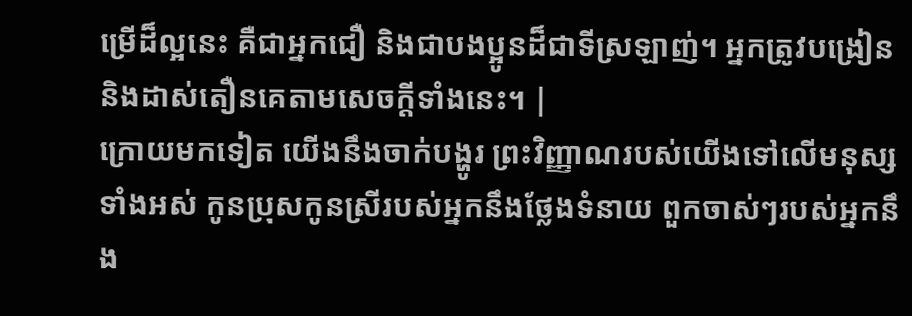ម្រើដ៏ល្អនេះ គឺជាអ្នកជឿ និងជាបងប្អូនដ៏ជាទីស្រឡាញ់។ អ្នកត្រូវបង្រៀន និងដាស់តឿនគេតាមសេចក្ដីទាំងនេះ។ |
ក្រោយមកទៀត យើងនឹងចាក់បង្ហូរ ព្រះវិញ្ញាណរបស់យើងទៅលើមនុស្សទាំងអស់ កូនប្រុសកូនស្រីរបស់អ្នកនឹងថ្លែងទំនាយ ពួកចាស់ៗរបស់អ្នកនឹង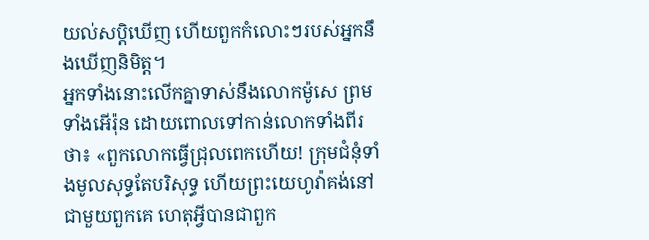យល់សប្តិឃើញ ហើយពួកកំលោះៗរបស់អ្នកនឹងឃើញនិមិត្ត។
អ្នកទាំងនោះលើកគ្នាទាស់នឹងលោកម៉ូសេ ព្រមទាំងអើរ៉ុន ដោយពោលទៅកាន់លោកទាំងពីរថា៖ «ពួកលោកធ្វើជ្រុលពេកហើយ! ក្រុមជំនុំទាំងមូលសុទ្ធតែបរិសុទ្ធ ហើយព្រះយេហូវ៉ាគង់នៅជាមួយពួកគេ ហេតុអ្វីបានជាពួក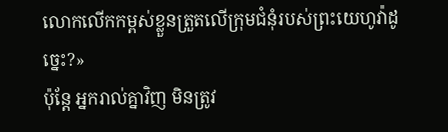លោកលើកកម្ពស់ខ្លួនត្រួតលើក្រុមជំនុំរបស់ព្រះយេហូវ៉ាដូច្នេះ?»
ប៉ុន្តែ អ្នករាល់គ្នាវិញ មិនត្រូវ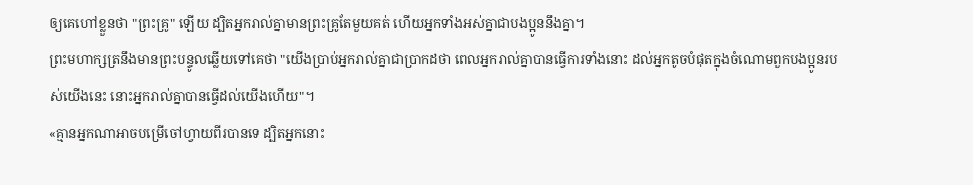ឲ្យគេហៅខ្លួនថា "ព្រះគ្រូ" ឡើយ ដ្បិតអ្នករាល់គ្នាមានព្រះគ្រូតែមួយគត់ ហើយអ្នកទាំងអស់គ្នាជាបងប្អូននឹងគ្នា។
ព្រះមហាក្សត្រនឹងមានព្រះបន្ទូលឆ្លើយទៅគេថា "យើងប្រាប់អ្នករាល់គ្នាជាប្រាកដថា ពេលអ្នករាល់គ្នាបានធ្វើការទាំងនោះ ដល់អ្នកតូចបំផុតក្នុងចំណោមពួកបងប្អូនរបស់យើងនេះ នោះអ្នករាល់គ្នាបានធ្វើដល់យើងហើយ"។
«គ្មានអ្នកណាអាចបម្រើចៅហ្វាយពីរបានទេ ដ្បិតអ្នកនោះ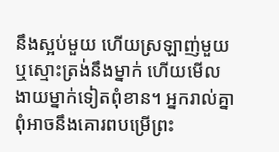នឹងស្អប់មួយ ហើយស្រឡាញ់មួយ ឬស្មោះត្រង់នឹងម្នាក់ ហើយមើលងាយម្នាក់ទៀតពុំខាន។ អ្នករាល់គ្នាពុំអាចនឹងគោរពបម្រើព្រះ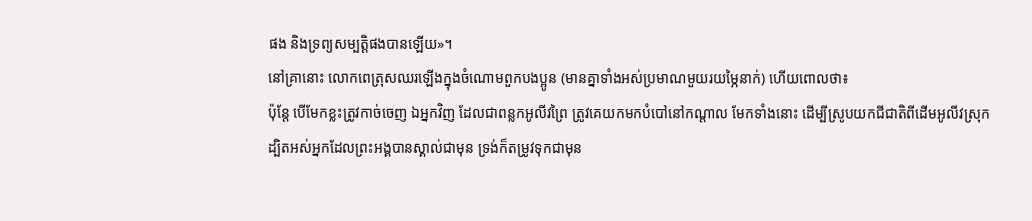ផង និងទ្រព្យសម្បត្តិផងបានឡើយ»។
នៅគ្រានោះ លោកពេត្រុសឈរឡើងក្នុងចំណោមពួកបងប្អូន (មានគ្នាទាំងអស់ប្រមាណមួយរយម្ភៃនាក់) ហើយពោលថា៖
ប៉ុន្តែ បើមែកខ្លះត្រូវកាច់ចេញ ឯអ្នកវិញ ដែលជាពន្លកអូលីវព្រៃ ត្រូវគេយកមកបំបៅនៅកណ្តាល មែកទាំងនោះ ដើម្បីស្រូបយកជីជាតិពីដើមអូលីវស្រុក
ដ្បិតអស់អ្នកដែលព្រះអង្គបានស្គាល់ជាមុន ទ្រង់ក៏តម្រូវទុកជាមុន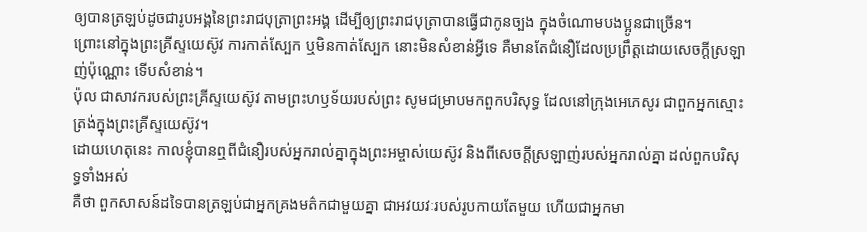ឲ្យបានត្រឡប់ដូចជារូបអង្គនៃព្រះរាជបុត្រាព្រះអង្គ ដើម្បីឲ្យព្រះរាជបុត្រាបានធ្វើជាកូនច្បង ក្នុងចំណោមបងប្អូនជាច្រើន។
ព្រោះនៅក្នុងព្រះគ្រីស្ទយេស៊ូវ ការកាត់ស្បែក ឬមិនកាត់ស្បែក នោះមិនសំខាន់អ្វីទេ គឺមានតែជំនឿដែលប្រព្រឹត្តដោយសេចក្ដីស្រឡាញ់ប៉ុណ្ណោះ ទើបសំខាន់។
ប៉ុល ជាសាវករបស់ព្រះគ្រីស្ទយេស៊ូវ តាមព្រះហឫទ័យរបស់ព្រះ សូមជម្រាបមកពួកបរិសុទ្ធ ដែលនៅក្រុងអេភេសូរ ជាពួកអ្នកស្មោះត្រង់ក្នុងព្រះគ្រីស្ទយេស៊ូវ។
ដោយហេតុនេះ កាលខ្ញុំបានឮពីជំនឿរបស់អ្នករាល់គ្នាក្នុងព្រះអម្ចាស់យេស៊ូវ និងពីសេចក្តីស្រឡាញ់របស់អ្នករាល់គ្នា ដល់ពួកបរិសុទ្ធទាំងអស់
គឺថា ពួកសាសន៍ដទៃបានត្រឡប់ជាអ្នកគ្រងមត៌កជាមួយគ្នា ជាអវយវៈរបស់រូបកាយតែមួយ ហើយជាអ្នកមា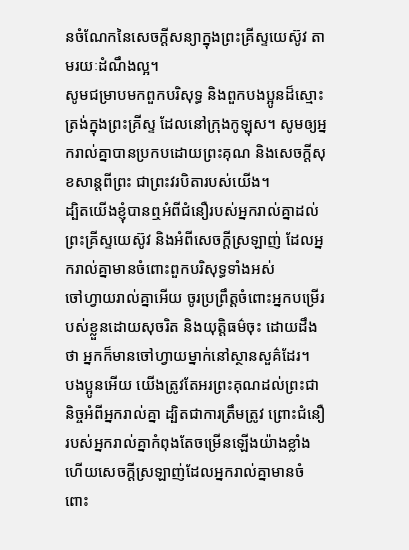នចំណែកនៃសេចក្តីសន្យាក្នុងព្រះគ្រីស្ទយេស៊ូវ តាមរយៈដំណឹងល្អ។
សូមជម្រាបមកពួកបរិសុទ្ធ និងពួកបងប្អូនដ៏ស្មោះត្រង់ក្នុងព្រះគ្រីស្ទ ដែលនៅក្រុងកូឡុស។ សូមឲ្យអ្នករាល់គ្នាបានប្រកបដោយព្រះគុណ និងសេចក្តីសុខសាន្តពីព្រះ ជាព្រះវរបិតារបស់យើង។
ដ្បិតយើងខ្ញុំបានឮអំពីជំនឿរបស់អ្នករាល់គ្នាដល់ព្រះគ្រីស្ទយេស៊ូវ និងអំពីសេចក្តីស្រឡាញ់ ដែលអ្នករាល់គ្នាមានចំពោះពួកបរិសុទ្ធទាំងអស់
ចៅហ្វាយរាល់គ្នាអើយ ចូរប្រព្រឹត្តចំពោះអ្នកបម្រើរបស់ខ្លួនដោយសុចរិត និងយុត្តិធម៌ចុះ ដោយដឹងថា អ្នកក៏មានចៅហ្វាយម្នាក់នៅស្ថានសួគ៌ដែរ។
បងប្អូនអើយ យើងត្រូវតែអរព្រះគុណដល់ព្រះជានិច្ចអំពីអ្នករាល់គ្នា ដ្បិតជាការត្រឹមត្រូវ ព្រោះជំនឿរបស់អ្នករាល់គ្នាកំពុងតែចម្រើនឡើងយ៉ាងខ្លាំង ហើយសេចក្ដីស្រឡាញ់ដែលអ្នករាល់គ្នាមានចំពោះ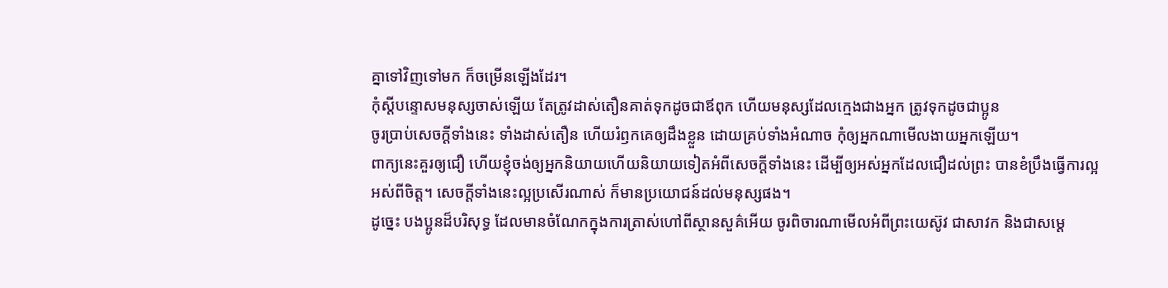គ្នាទៅវិញទៅមក ក៏ចម្រើនឡើងដែរ។
កុំស្តីបន្ទោសមនុស្សចាស់ឡើយ តែត្រូវដាស់តឿនគាត់ទុកដូចជាឪពុក ហើយមនុស្សដែលក្មេងជាងអ្នក ត្រូវទុកដូចជាប្អូន
ចូរប្រាប់សេចក្ដីទាំងនេះ ទាំងដាស់តឿន ហើយរំឭកគេឲ្យដឹងខ្លួន ដោយគ្រប់ទាំងអំណាច កុំឲ្យអ្នកណាមើលងាយអ្នកឡើយ។
ពាក្យនេះគួរឲ្យជឿ ហើយខ្ញុំចង់ឲ្យអ្នកនិយាយហើយនិយាយទៀតអំពីសេចក្ដីទាំងនេះ ដើម្បីឲ្យអស់អ្នកដែលជឿដល់ព្រះ បានខំប្រឹងធ្វើការល្អអស់ពីចិត្ត។ សេចក្ដីទាំងនេះល្អប្រសើរណាស់ ក៏មានប្រយោជន៍ដល់មនុស្សផង។
ដូច្នេះ បងប្អូនដ៏បរិសុទ្ធ ដែលមានចំណែកក្នុងការត្រាស់ហៅពីស្ថានសួគ៌អើយ ចូរពិចារណាមើលអំពីព្រះយេស៊ូវ ជាសាវក និងជាសម្តេ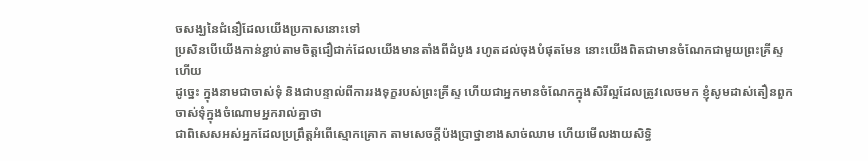ចសង្ឃនៃជំនឿដែលយើងប្រកាសនោះទៅ
ប្រសិនបើយើងកាន់ខ្ជាប់តាមចិត្តជឿជាក់ដែលយើងមានតាំងពីដំបូង រហូតដល់ចុងបំផុតមែន នោះយើងពិតជាមានចំណែកជាមួយព្រះគ្រីស្ទហើយ
ដូច្នេះ ក្នុងនាមជាចាស់ទុំ និងជាបន្ទាល់ពីការរងទុក្ខរបស់ព្រះគ្រីស្ទ ហើយជាអ្នកមានចំណែកក្នុងសិរីល្អដែលត្រូវលេចមក ខ្ញុំសូមដាស់តឿនពួកចាស់ទុំក្នុងចំណោមអ្នករាល់គ្នាថា
ជាពិសេសអស់អ្នកដែលប្រព្រឹត្តអំពើស្មោកគ្រោក តាមសេចក្ដីប៉ងប្រាថ្នាខាងសាច់ឈាម ហើយមើលងាយសិទ្ធិ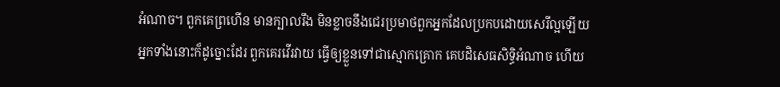អំណាច។ ពួកគេព្រហើន មានក្បាលរឹង មិនខ្លាចនឹងជេរប្រមាថពួកអ្នកដែលប្រកបដោយសេរីល្អឡើយ
អ្នកទាំងនោះក៏ដូច្នោះដែរ ពួកគេរវើរវាយ ធ្វើឲ្យខ្លួនទៅជាស្មោកគ្រោក គេបដិសេធសិទ្ធិអំណាច ហើយ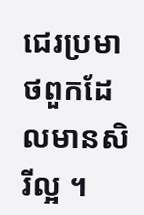ជេរប្រមាថពួកដែលមានសិរីល្អ ។